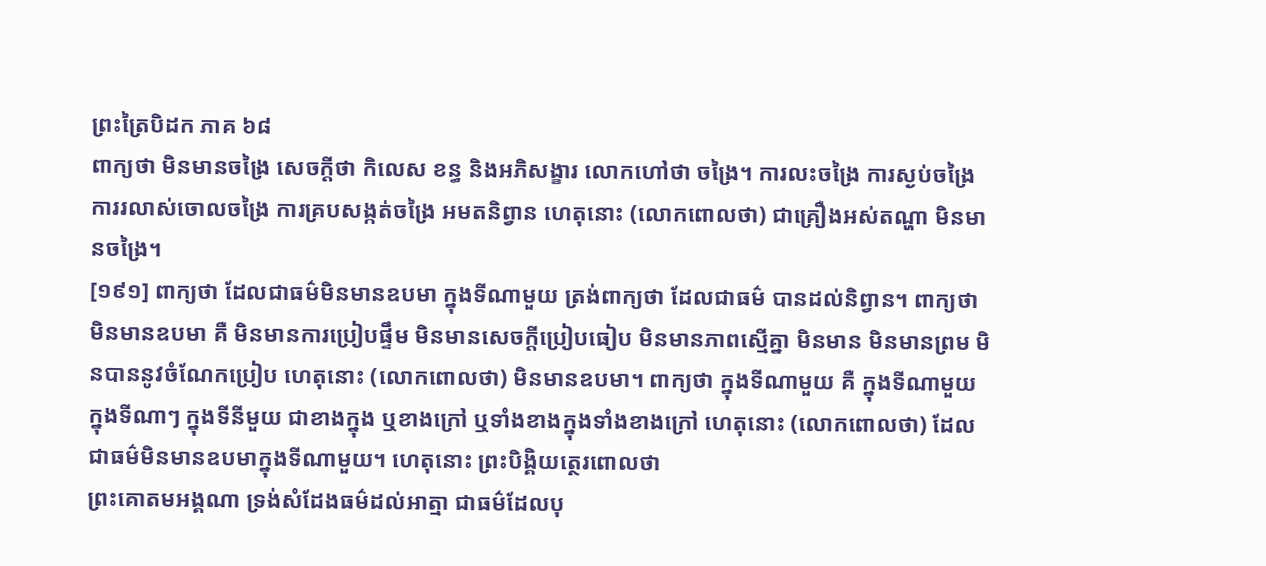ព្រះត្រៃបិដក ភាគ ៦៨
ពាក្យថា មិនមានចង្រៃ សេចក្តីថា កិលេស ខន្ធ និងអភិសង្ខារ លោកហៅថា ចង្រៃ។ ការលះចង្រៃ ការស្ងប់ចង្រៃ ការរលាស់ចោលចង្រៃ ការគ្របសង្កត់ចង្រៃ អមតនិព្វាន ហេតុនោះ (លោកពោលថា) ជាគ្រឿងអស់តណ្ហា មិនមានចង្រៃ។
[១៩១] ពាក្យថា ដែលជាធម៌មិនមានឧបមា ក្នុងទីណាមួយ ត្រង់ពាក្យថា ដែលជាធម៌ បានដល់និព្វាន។ ពាក្យថា មិនមានឧបមា គឺ មិនមានការប្រៀបផ្ទឹម មិនមានសេចក្តីប្រៀបធៀប មិនមានភាពស្មើគ្នា មិនមាន មិនមានព្រម មិនបាននូវចំណែកប្រៀប ហេតុនោះ (លោកពោលថា) មិនមានឧបមា។ ពាក្យថា ក្នុងទីណាមួយ គឺ ក្នុងទីណាមួយ ក្នុងទីណាៗ ក្នុងទីនីមួយ ជាខាងក្នុង ឬខាងក្រៅ ឬទាំងខាងក្នុងទាំងខាងក្រៅ ហេតុនោះ (លោកពោលថា) ដែលជាធម៌មិនមានឧបមាក្នុងទីណាមួយ។ ហេតុនោះ ព្រះបិង្គិយត្ថេរពោលថា
ព្រះគោតមអង្គណា ទ្រង់សំដែងធម៌ដល់អាត្មា ជាធម៌ដែលបុ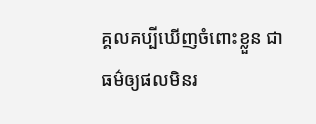គ្គលគប្បីឃើញចំពោះខ្លួន ជាធម៌ឲ្យផលមិនរ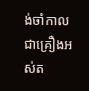ង់ចាំកាល ជាគ្រឿងអស់ត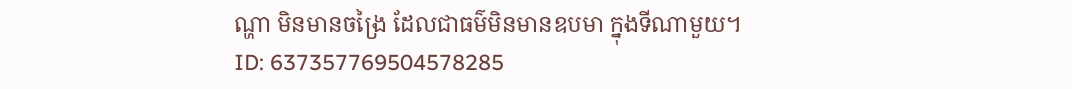ណ្ហា មិនមានចង្រៃ ដែលជាធម៌មិនមានឧបមា ក្នុងទីណាមួយ។
ID: 637357769504578285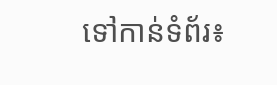ទៅកាន់ទំព័រ៖